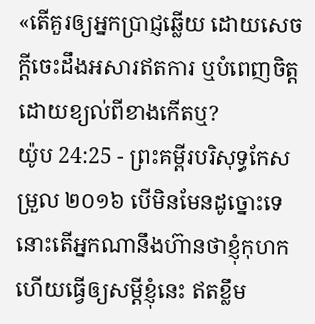«តើគួរឲ្យអ្នកប្រាជ្ញឆ្លើយ ដោយសេចក្ដីចេះដឹងអសារឥតការ ឬបំពេញចិត្តដោយខ្យល់ពីខាងកើតឬ?
យ៉ូប 24:25 - ព្រះគម្ពីរបរិសុទ្ធកែសម្រួល ២០១៦ បើមិនមែនដូច្នោះទេ នោះតើអ្នកណានឹងហ៊ានថាខ្ញុំកុហក ហើយធ្វើឲ្យសម្ដីខ្ញុំនេះ ឥតខ្លឹម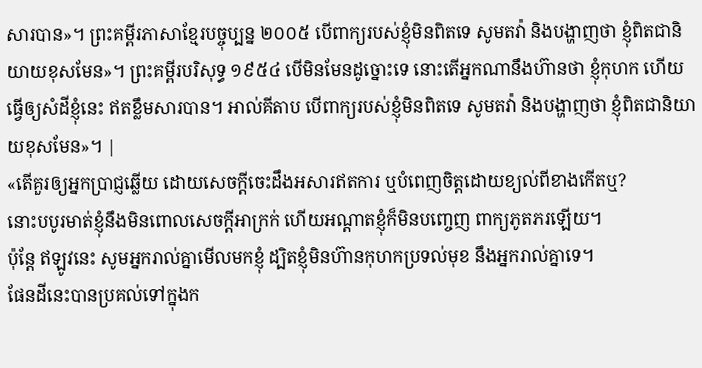សារបាន»។ ព្រះគម្ពីរភាសាខ្មែរបច្ចុប្បន្ន ២០០៥ បើពាក្យរបស់ខ្ញុំមិនពិតទេ សូមតវ៉ា និងបង្ហាញថា ខ្ញុំពិតជានិយាយខុសមែន»។ ព្រះគម្ពីរបរិសុទ្ធ ១៩៥៤ បើមិនមែនដូច្នោះទេ នោះតើអ្នកណានឹងហ៊ានថា ខ្ញុំកុហក ហើយធ្វើឲ្យសំដីខ្ញុំនេះ ឥតខ្លឹមសារបាន។ អាល់គីតាប បើពាក្យរបស់ខ្ញុំមិនពិតទេ សូមតវ៉ា និងបង្ហាញថា ខ្ញុំពិតជានិយាយខុសមែន»។ |
«តើគួរឲ្យអ្នកប្រាជ្ញឆ្លើយ ដោយសេចក្ដីចេះដឹងអសារឥតការ ឬបំពេញចិត្តដោយខ្យល់ពីខាងកើតឬ?
នោះបបូរមាត់ខ្ញុំនឹងមិនពោលសេចក្ដីអាក្រក់ ហើយអណ្ដាតខ្ញុំក៏មិនបញ្ចេញ ពាក្យភូតភរឡើយ។
ប៉ុន្តែ ឥឡូវនេះ សូមអ្នករាល់គ្នាមើលមកខ្ញុំ ដ្បិតខ្ញុំមិនហ៊ានកុហកប្រទល់មុខ នឹងអ្នករាល់គ្នាទេ។
ផែនដីនេះបានប្រគល់ទៅក្នុងក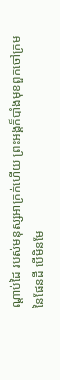ណ្ដាប់ដៃ របស់មនុស្សអាក្រក់ហើយ ព្រះអង្គក៏បាំងមុខពួកចៅក្រមនៃផែនដី បើមិនមែ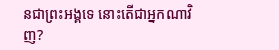នជាព្រះអង្គទេ នោះតើជាអ្នកណាវិញ?